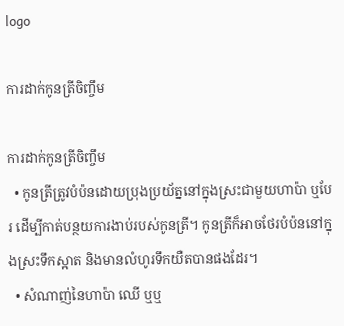logo

ការដាក់កូនត្រីចិញ្ចឹម

ការដាក់កូនត្រីចិញ្ចឹម
  • កូនត្រីត្រូវបំប៉នដោយប្រុងប្រយ័ត្ននៅក្នុងស្រះជាមួយហាប៉ា ឬបែរ ដើម្បីកាត់បន្ថយការងាប់របស់កូនត្រី។ កូនត្រីក៏អាចថែរបំប៉ននៅក្នុងស្រះទឹកស្អាត និងមានលំហូរទឹកយឺតបានផងដែរ។
  • សំណាញ់នៃហាប៉ា ឈើ ឬឬ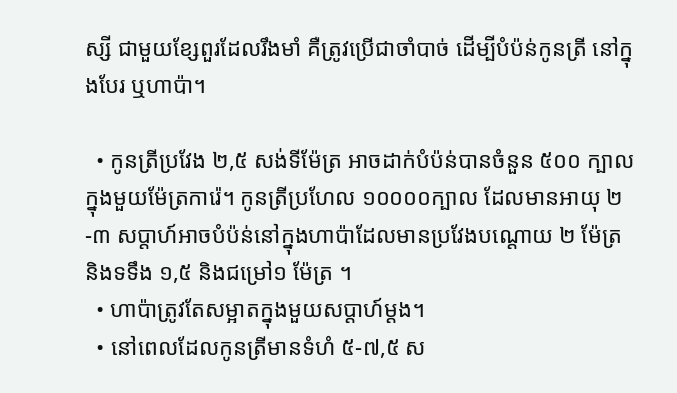ស្សី ជាមួយខ្សែពួរដែលរឹងមាំ គឺត្រូវប្រើជាចាំបាច់ ដើម្បីបំប៉ន់កូនត្រី នៅក្នុងបែរ ឬហាប៉ា។

  • កូនត្រីប្រវែង ២,៥ សង់ទីម៉ែត្រ អាចដាក់បំប៉ន់បានចំនួន ៥០០ ក្បាល ក្នុងមួយម៉ែត្រការ៉េ។ កូនត្រីប្រហែល ១០០០០ក្បាល ដែលមានអាយុ ២-៣ សប្តាហ៍អាចបំប៉ន់នៅក្នុងហាប៉ាដែលមានប្រវែងបណ្ដោយ ២ ម៉ែត្រនិងទទឹង ១,៥ និងជម្រៅ១ ម៉ែត្រ ។
  • ហាប៉ាត្រូវតែសម្អាតក្នុងមួយសប្តាហ៍ម្ដង។
  • នៅពេលដែលកូនត្រីមានទំហំ ៥-៧,៥ ស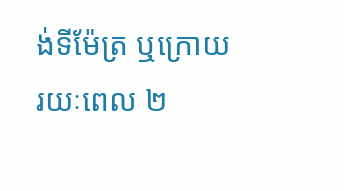ង់ទីម៉ែត្រ ឬក្រោយរយៈពេល ២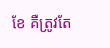ខែ គឺត្រូវតែ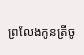ព្រលែងកូនត្រីចូ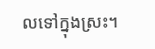លទៅក្នុងស្រះ។